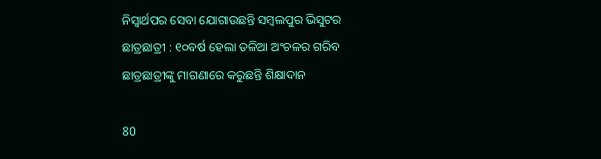ନିସ୍ୱାର୍ଥପର ସେବା ଯୋଗାଉଛନ୍ତି ସମ୍ବଲପୁର ଭିସୁଟର ଛାତ୍ରଛାତ୍ରୀ : ୧୦ବର୍ଷ ହେଲା ତଳିଆ ଅଂଚଳର ଗରିବ ଛାତ୍ରଛାତ୍ରୀଙ୍କୁ ମାଗଣାରେ କରୁଛନ୍ତି ଶିକ୍ଷାଦାନ

80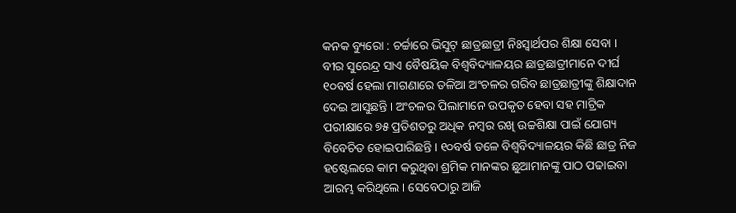କନକ ବ୍ୟୁରୋ : ଚର୍ଚ୍ଚାରେ ଭିସୁଟ୍ ଛାତ୍ରଛାତ୍ରୀ ନିଃସ୍ୱାର୍ଥପର ଶିକ୍ଷା ସେବା । ବୀର ସୁରେନ୍ଦ୍ର ସାଏ ବୈଷୟିକ ବିଶ୍ୱବିଦ୍ୟାଳୟର ଛାତ୍ରଛାତ୍ରୀମାନେ ଦୀର୍ଘ ୧୦ବର୍ଷ ହେଲା ମାଗଣାରେ ତଳିଆ ଅଂଚଳର ଗରିବ ଛାତ୍ରଛାତ୍ରୀଙ୍କୁ ଶିକ୍ଷାଦାନ ଦେଇ ଆସୁଛନ୍ତି । ଅଂଚଳର ପିଲାମାନେ ଉପକୃତ ହେବା ସହ ମାଟ୍ରିକ ପରୀକ୍ଷାରେ ୭୫ ପ୍ରତିଶତରୁ ଅଧିକ ନମ୍ବର ରଖି ଉଚ୍ଚଶିକ୍ଷା ପାଇଁ ଯୋଗ୍ୟ ବିବେଚିତ ହୋଇପାରିଛନ୍ତି । ୧୦ବର୍ଷ ତଳେ ବିଶ୍ୱବିଦ୍ୟାଳୟର କିଛି ଛାତ୍ର ନିଜ ହଷ୍ଟେଲରେ କାମ କରୁଥିବା ଶ୍ରମିକ ମାନଙ୍କର ଛୁଆମାନଙ୍କୁ ପାଠ ପଢାଇବା ଆରମ୍ଭ କରିଥିଲେ । ସେବେଠାରୁ ଆଜି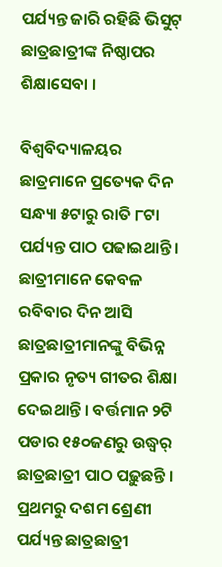ପର୍ଯ୍ୟନ୍ତ ଜାରି ରହିଛି ଭିସୁଟ୍ ଛାତ୍ରଛାତ୍ରୀଙ୍କ ନିଷ୍ଠାପର ଶିକ୍ଷାସେବା ।

ବିଶ୍ୱବିଦ୍ୟାଳୟର ଛାତ୍ରମାନେ ପ୍ରତ୍ୟେକ ଦିନ ସନ୍ଧ୍ୟା ୫ଟାରୁ ରାତି ୮ଟା ପର୍ଯ୍ୟନ୍ତ ପାଠ ପଢାଇଥାନ୍ତି । ଛାତ୍ରୀମାନେ କେବଳ ରବିବାର ଦିନ ଆସି ଛାତ୍ରଛାତ୍ରୀମାନଙ୍କୁ ବିଭିନ୍ନ ପ୍ରକାର ନୃତ୍ୟ ଗୀତର ଶିକ୍ଷା ଦେଇଥାନ୍ତି । ବର୍ତ୍ତମାନ ୨ଟି ପଡାର ୧୫୦ଜଣରୁ ଉଦ୍ଧ୍ୱର୍ ଛାତ୍ରଛାତ୍ରୀ ପାଠ ପଢ଼ୁଛନ୍ତି । ପ୍ରଥମରୁ ଦଶମ ଶ୍ରେଣୀ ପର୍ଯ୍ୟନ୍ତ ଛାତ୍ରଛାତ୍ରୀ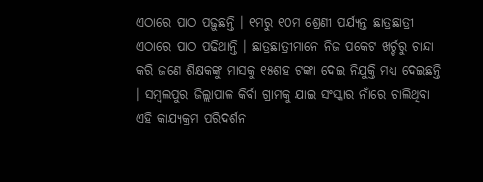ଏଠାରେ ପାଠ ପଢ଼ୁଛନ୍ତି । ୧ମରୁ ୧୦ମ ଶ୍ରେଣୀ ପର୍ଯ୍ୟନ୍ତ ଛାତ୍ରଛାତ୍ରୀ ଏଠାରେ ପାଠ ପଢିଥାନ୍ତି । ଛାତ୍ରଛାତ୍ରୀମାନେ ନିଜ ପକେଟ ଖର୍ଚ୍ଚରୁ ଚାନ୍ଦା କରି ଜଣେ ଶିକ୍ଷକଙ୍କୁ ମାସକୁ ୧୫ଶହ ଟଙ୍କା ଦେଇ ନିଯୁକ୍ତି ମଧ୍ୟ ଦେଇଛନ୍ତି । ସମ୍ବଲପୁର ଜିଲ୍ଲାପାଳ କିର୍ବା ଗ୍ରାମକୁ ଯାଇ ସଂସ୍କାର ନାଁରେ ଚାଲିଥିବା ଏହି କାଯ୍ୟକ୍ରମ ପରିଦର୍ଶନ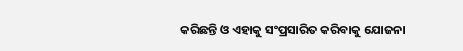କରିଛନ୍ତି ଓ ଏହାକୁ ସଂପ୍ରସାରିତ କରିବାକୁ ଯୋଜନା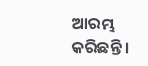ଆରମ୍ଭ କରିଛନ୍ତି ।